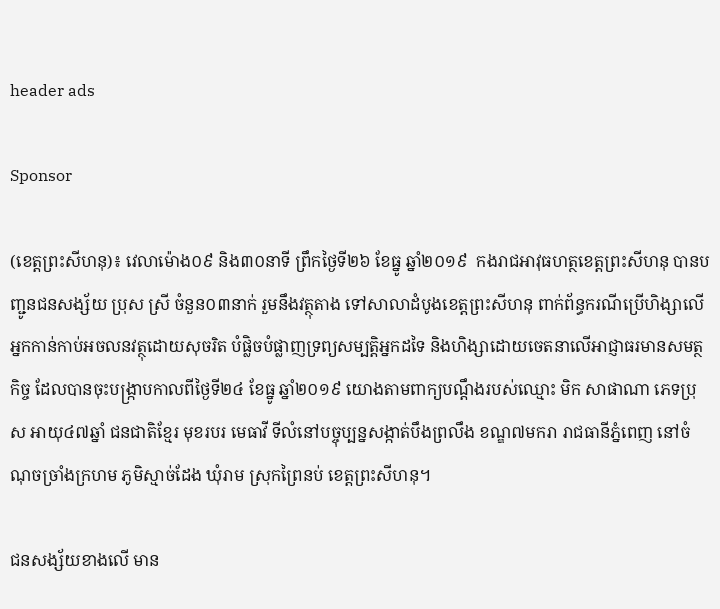header ads

Sponsor

(ខេត្តព្រះសីហនុ)៖ វេលាម៉ោង០៩ និង៣០នាទី ព្រឹកថ្ងៃទី២៦ ខែធ្នូ ឆ្នាំ២០១៩  កងរាជអាវុធហត្ថខេត្តព្រះសីហនុ បានបញ្ជូនជនសង្ស័យ ប្រុស ស្រី ចំនួន០៣នាក់ រួមនឹងវត្ថុតាង ទៅសាលាដំបូងខេត្តព្រះសីហនុ ពាក់ព័ន្ធករណីប្រើហិង្សាលើអ្នកកាន់កាប់អចលនវត្ថុដោយសុចរិត បំផ្លិចបំផ្លាញទ្រព្យសម្បត្តិអ្នកដទៃ និងហិង្សាដោយចេតនាលើអាជ្ញាធរមានសមត្ថកិច្ច ដែលបានចុះបង្រ្កាបកាលពីថ្ងៃទី២៤ ខែធ្នូ ឆ្នាំ២០១៩ យោងតាមពាក្យបណ្តឹងរបស់ឈ្មោះ មិក សាផាណា ភេទប្រុស អាយុ៤៧ឆ្នាំ ជនជាតិខ្មែរ មុខរបរ មេធាវី ទីលំនៅបច្ចុប្បន្នសង្កាត់បឹងព្រលឹង ខណ្ឌ៧មករា រាជធានីភ្នំពេញ នៅចំណុចច្រាំងក្រហម ភូមិស្មាច់ដែង ឃុំរាម ស្រុកព្រៃនប់ ខេត្តព្រះសីហនុ។

ជនសង្ស័យខាងលើ មាន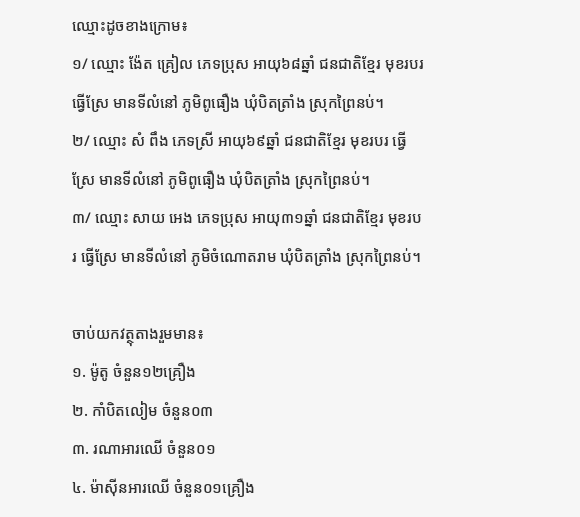ឈ្មោះដូចខាងក្រោម៖
១/ ឈ្មោះ ង៉ែត គ្រៀល ភេទប្រុស អាយុ៦៨ឆ្នាំ ជនជាតិខ្មែរ មុខរបរ ធ្វើស្រែ មានទីលំនៅ ភូមិពូធឿង ឃុំបិតត្រាំង ស្រុកព្រៃនប់។
២/ ឈ្មោះ សំ ពឹង ភេទស្រី អាយុ៦៩ឆ្នាំ ជនជាតិខ្មែរ មុខរបរ ធ្វើស្រែ មានទីលំនៅ ភូមិពូធឿង ឃុំបិតត្រាំង ស្រុកព្រៃនប់។
៣/ ឈ្មោះ សាយ អេង ភេទប្រុស អាយុ៣១ឆ្នាំ ជនជាតិខ្មែរ មុខរបរ ធ្វើស្រែ មានទីលំនៅ ភូមិចំណោតរាម ឃុំបិតត្រាំង ស្រុកព្រៃនប់។

ចាប់យកវត្ថុតាងរួមមាន៖
១. ម៉ូតូ ចំនួន១២គ្រឿង
២. កាំបិតលៀម ចំនួន០៣
៣. រណាអារឈើ ចំនួន០១
៤. ម៉ាស៊ីនអារឈើ ចំនួន០១គ្រឿង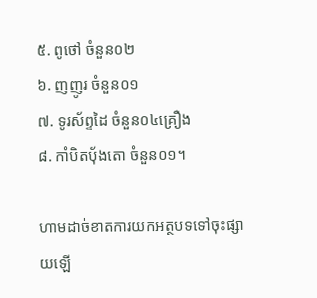៥. ពូថៅ ចំនួន០២
៦. ញញូរ ចំនួន០១
៧. ទូរស័ព្ទដៃ ចំនួន០៤គ្រឿង
៨. កាំបិតបុ័ងតោ ចំនួន០១។

ហាមដាច់ខាតការយកអត្ថបទទៅចុះផ្សាយឡើ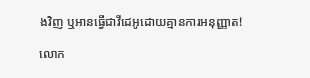ងវិញ ឬអានធ្វើជាវីដេអូដោយគ្មានការអនុញ្ញាត!

លោក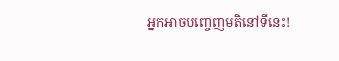អ្នកអាចបញ្ចេញមតិនៅទីនេះ!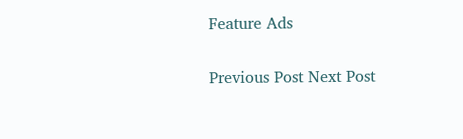Feature Ads

Previous Post Next Post